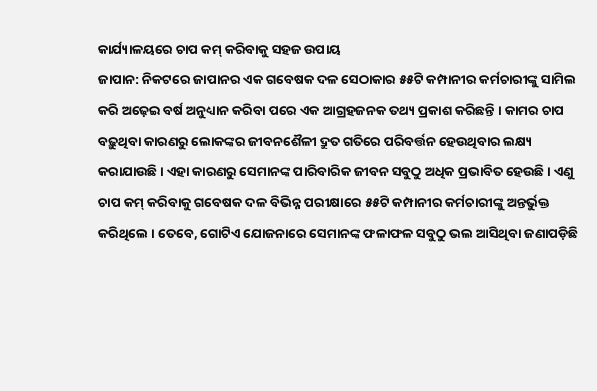କାର୍ଯ୍ୟାଳୟରେ ଚାପ କମ୍ କରିବାକୁ ସହଜ ଉପାୟ
ଜାପାନ: ନିକଟରେ ଜାପାନର ଏକ ଗବେଷକ ଦଳ ସେଠାକାର ୫୫ଟି କମ୍ପାନୀର କର୍ମଚାରୀଙ୍କୁ ସାମିଲ କରି ଅଢ଼େଇ ବର୍ଷ ଅନୁଧ୍ୟାନ କରିବା ପରେ ଏକ ଆଗ୍ରହଜନକ ତଥ୍ୟ ପ୍ରକାଶ କରିଛନ୍ତି । କାମର ଚାପ ବଢ଼ୁଥିବା କାରଣରୁ ଲୋକଙ୍କର ଜୀବନଶୈଳୀ ଦ୍ରୁତ ଗତିରେ ପରିବର୍ତ୍ତନ ହେଉଥିବାର ଲକ୍ଷ୍ୟ କରାଯାଉଛି । ଏହା କାରଣରୁ ସେମାନଙ୍କ ପାରିବାରିକ ଜୀବନ ସବୁଠୁ ଅଧିକ ପ୍ରଭାବିତ ହେଉଛି । ଏଣୁ ଚାପ କମ୍ କରିବାକୁ ଗବେଷକ ଦଳ ବିଭିନ୍ନ ପରୀକ୍ଷାରେ ୫୫ଟି କମ୍ପାନୀର କର୍ମଚାରୀଙ୍କୁ ଅନ୍ତର୍ଭୁକ୍ତ କରିଥିଲେ । ତେବେ, ଗୋଟିଏ ଯୋଜନାରେ ସେମାନଙ୍କ ଫଳାଫଳ ସବୁଠୁ ଭଲ ଆସିଥିବା ଜଣାପଡ଼ିଛି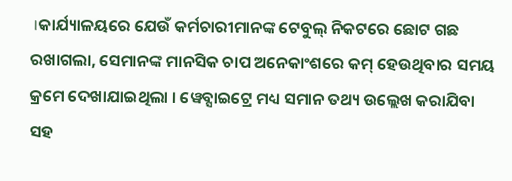।କାର୍ଯ୍ୟାଳୟରେ ଯେଉଁ କର୍ମଚାରୀମାନଙ୍କ ଟେବୁଲ୍ ନିକଟରେ ଛୋଟ ଗଛ ରଖାଗଲା, ସେମାନଙ୍କ ମାନସିକ ଚାପ ଅନେକାଂଶରେ କମ୍ ହେଉଥିବାର ସମୟ କ୍ରମେ ଦେଖାଯାଇଥିଲା । ୱେବ୍ସାଇଟ୍ରେ ମଧ୍ୟ ସମାନ ତଥ୍ୟ ଉଲ୍ଲେଖ କରାଯିବା ସହ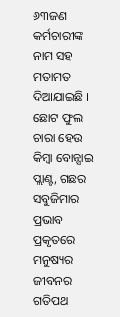୬୩ଜଣ କର୍ମଚାରୀଙ୍କ ନାମ ସହ ମତାମତ ଦିଆଯାଇଛି । ଛୋଟ ଫୁଲ ଚାରା ହେଉ କିମ୍ବା ବୋନ୍ସାଇ ପ୍ଲାଣ୍ଟ, ଗଛର ସବୁଜିମାର ପ୍ରଭାବ ପ୍ରକୃତରେ ମନୁଷ୍ୟର ଜୀବନର ଗତିପଥ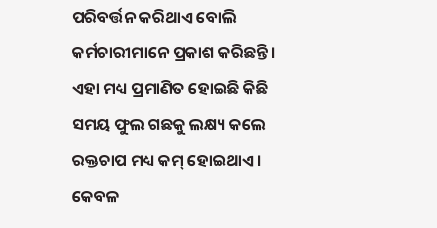ପରିବର୍ତ୍ତନ କରିଥାଏ ବୋଲି କର୍ମଚାରୀମାନେ ପ୍ରକାଶ କରିଛନ୍ତି ।
ଏହା ମଧ୍ୟ ପ୍ରମାଣିତ ହୋଇଛି କିଛି ସମୟ ଫୁଲ ଗଛକୁ ଲକ୍ଷ୍ୟ କଲେ ରକ୍ତଚାପ ମଧ୍ୟ କମ୍ ହୋଇଥାଏ । କେବଳ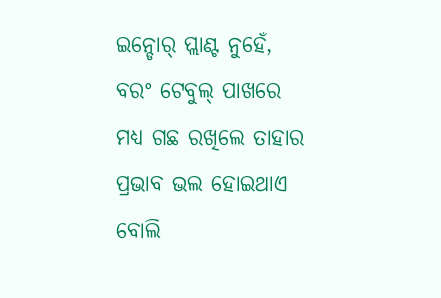ଇନ୍ଡୋର୍ ପ୍ଲାଣ୍ଟ ନୁହେଁ, ବରଂ ଟେବୁଲ୍ ପାଖରେ ମଧ୍ୟ ଗଛ ରଖିଲେ ତାହାର ପ୍ରଭାବ ଭଲ ହୋଇଥାଏ ବୋଲି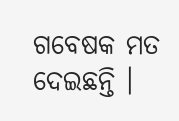ଗବେଷକ ମତ ଦେଇଛନ୍ତି ।